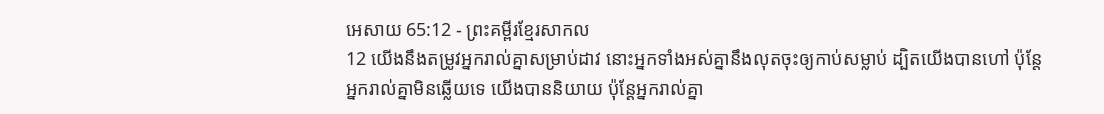អេសាយ 65:12 - ព្រះគម្ពីរខ្មែរសាកល
12 យើងនឹងតម្រូវអ្នករាល់គ្នាសម្រាប់ដាវ នោះអ្នកទាំងអស់គ្នានឹងលុតចុះឲ្យកាប់សម្លាប់ ដ្បិតយើងបានហៅ ប៉ុន្តែអ្នករាល់គ្នាមិនឆ្លើយទេ យើងបាននិយាយ ប៉ុន្តែអ្នករាល់គ្នា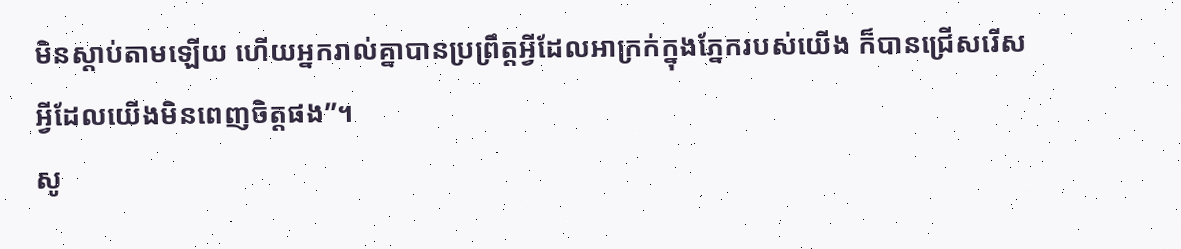មិនស្ដាប់តាមឡើយ ហើយអ្នករាល់គ្នាបានប្រព្រឹត្តអ្វីដែលអាក្រក់ក្នុងភ្នែករបស់យើង ក៏បានជ្រើសរើសអ្វីដែលយើងមិនពេញចិត្តផង”។
សូ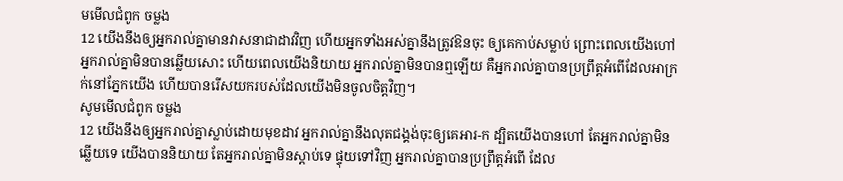មមើលជំពូក ចម្លង
12 យើងនឹងឲ្យអ្នករាល់គ្នាមានវាសនាជាដាវវិញ ហើយអ្នកទាំងអស់គ្នានឹងត្រូវឱនចុះ ឲ្យគេកាប់សម្លាប់ ព្រោះពេលយើងហៅ អ្នករាល់គ្នាមិនបានឆ្លើយសោះ ហើយពេលយើងនិយាយ អ្នករាល់គ្នាមិនបានឮឡើយ គឺអ្នករាល់គ្នាបានប្រព្រឹត្តអំពើដែលអាក្រក់នៅភ្នែកយើង ហើយបានរើសយករបស់ដែលយើងមិនចូលចិត្តវិញ។
សូមមើលជំពូក ចម្លង
12 យើងនឹងឲ្យអ្នករាល់គ្នាស្លាប់ដោយមុខដាវ អ្នករាល់គ្នានឹងលុតជង្គង់ចុះឲ្យគេអារ-ក ដ្បិតយើងបានហៅ តែអ្នករាល់គ្នាមិនឆ្លើយទេ យើងបាននិយាយ តែអ្នករាល់គ្នាមិនស្ដាប់ទេ ផ្ទុយទៅវិញ អ្នករាល់គ្នាបានប្រព្រឹត្តអំពើ ដែល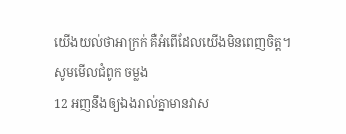យើងយល់ថាអាក្រក់ គឺអំពើដែលយើងមិនពេញចិត្ត។
សូមមើលជំពូក ចម្លង
12 អញនឹងឲ្យឯងរាល់គ្នាមានវាស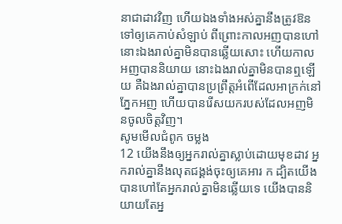នាជាដាវវិញ ហើយឯងទាំងអស់គ្នានឹងត្រូវឱនទៅឲ្យគេកាប់សំឡាប់ ពីព្រោះកាលអញបានហៅ នោះឯងរាល់គ្នាមិនបានឆ្លើយសោះ ហើយកាលអញបាននិយាយ នោះឯងរាល់គ្នាមិនបានឮឡើយ គឺឯងរាល់គ្នាបានប្រព្រឹត្តអំពើដែលអាក្រក់នៅភ្នែកអញ ហើយបានរើសយករបស់ដែលអញមិនចូលចិត្តវិញ។
សូមមើលជំពូក ចម្លង
12 យើងនឹងឲ្យអ្នករាល់គ្នាស្លាប់ដោយមុខដាវ អ្នករាល់គ្នានឹងលុតជង្គង់ចុះឲ្យគេអារ ក ដ្បិតយើងបានហៅតែអ្នករាល់គ្នាមិនឆ្លើយទេ យើងបាននិយាយតែអ្ន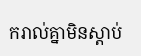ករាល់គ្នាមិនស្ដាប់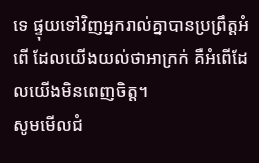ទេ ផ្ទុយទៅវិញអ្នករាល់គ្នាបានប្រព្រឹត្តអំពើ ដែលយើងយល់ថាអាក្រក់ គឺអំពើដែលយើងមិនពេញចិត្ត។
សូមមើលជំ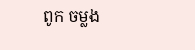ពូក ចម្លង